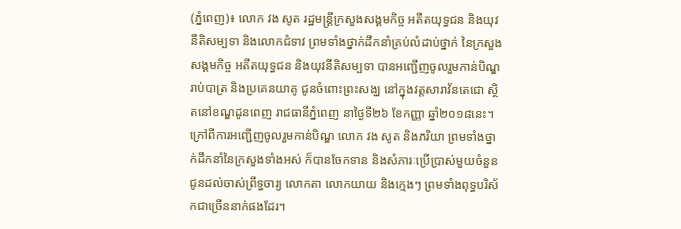(ភ្នំពេញ)៖ លោក វង សូត រដ្ឋមន្ត្រីក្រសួងសង្គមកិច្ច អតីតយុទ្ធជន និងយុវនីតិសម្បទា និងលោកជំទាវ ព្រមទាំងថ្នាក់ដឹកនាំគ្រប់លំដាប់ថ្នាក់ នៃក្រសួងសង្គមកិច្ច អតីតយុទ្ធជន និងយុវនីតិសម្បទា បានអញ្ជើញចូលរួមកាន់បិណ្ឌ រាប់បាត្រ និងប្រគេនយាគូ ជូនចំពោះព្រះសង្ឃ នៅក្នុងវត្តសារាវ័នតេជោ ស្ថិតនៅខណ្ឌដូនពេញ រាជធានីភ្នំពេញ នាថ្ងៃទី២៦ ខែកញ្ញា ឆ្នាំ២០១៨នេះ។
ក្រៅពីការអញ្ជើញចូលរួមកាន់បិណ្ឌ លោក វង សូត និងភរិយា ព្រមទាំងថ្នាក់ដឹកនាំនៃក្រសួងទាំងអស់ ក៏បានចែកទាន និងសំភារៈប្រើប្រាស់មួយចំនួន ជូនដល់ចាស់ព្រឹទ្ធចារ្យ លោកតា លោកយាយ និងក្មេងៗ ព្រមទាំងពុទ្ធបរិស័កជាច្រើននាក់ផងដែរ។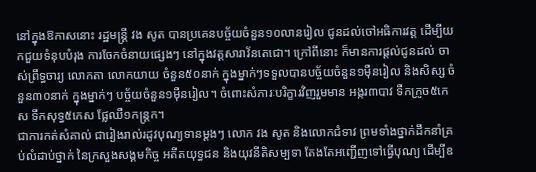នៅក្នុងឱកាសនោះ រដ្ឋមន្រ្តី វង សូត បានប្រគេនបច្ច័យចំនួន១០លានរៀល ជូនដល់ចៅអធិការវត្ត ដើម្បីយកជួយទំនុបបំរុង ការចែកចំនាយផ្សេងៗ នៅក្នុងវត្តសារាវ័នតេជោ។ ក្រៅពីនោះ ក៏មានការផ្តល់ជូនដល់ ចាស់ព្រឹទ្ធចារ្យ លោកតា លោកយាយ ចំនួន៥០នាក់ ក្នុងម្នាក់ៗទទួលបានបច្ច័យចំនួន១ម៉ឺនរៀល និងសិស្ស ចំនួន៣០នាក់ ក្នុងម្នាក់ៗ បច្ច័យចំនួន១ម៉ឺនរៀល។ ចំពោះសំភារៈបរិក្ខារវិញរួមមាន អង្ករ៣បាវ ទឺកក្រូច៥កេស ទឹកសុទ្ធ៥កេស ផ្លែឈឺ១កន្រ្តក។
ជាការកត់សំគាល់ ជារៀងរាល់រដូវបុណ្យទានម្តងៗ លោក វង សូត និងលោកជំទាវ ព្រមទាំងថ្នាក់ដឹកនាំគ្រប់លំដាប់ថ្នាក់ នៃក្រសួងសង្គមកិច្ច អតីតយុទ្ធជន និងយុវនីតិសម្បទា តែងតែអញ្ជើញទៅធ្វើបុណ្យ ដើម្បីឧ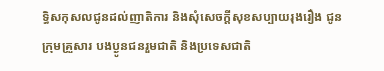ទ្ធិសកុសលជូនដល់ញាតិការ និងសុំសេចក្តីសុខសប្បាយរុងរឿង ជូនក្រុមគ្រួសារ បងប្ងូនជនរួមជាតិ និងប្រទេសជាតិ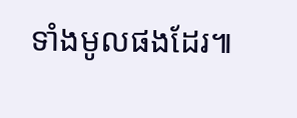ទាំងមូលផងដែរ៕